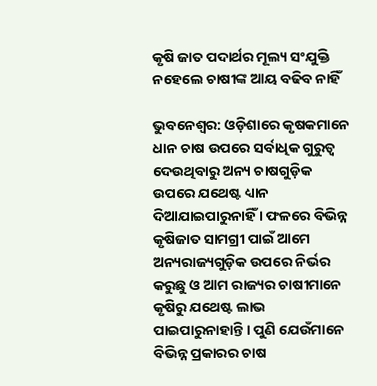କୃଷି ଜାତ ପଦାର୍ଥର ମୂଲ୍ୟ ସଂଯୁକ୍ତି ନହେଲେ ଚାଷୀଙ୍କ ଆୟ ବଢିବ ନାହିଁ

ଭୁବନେଶ୍ୱର: ଓଡ଼ିଶାରେ କୃଷକମାନେ ଧାନ ଚାଷ ଉପରେ ସର୍ବାଧିକ ଗୁରୁତ୍ୱ ଦେଉଥିବାରୁ ଅନ୍ୟ ଚାଷଗୁଡ଼ିକ ଉପରେ ଯଥେଷ୍ଟ ଧ୍ୟାନ ଦିଆଯାଇପାରୁନାହିଁ । ଫଳରେ ବିଭିନ୍ନ କୃଷିଜାତ ସାମଗ୍ରୀ ପାଇଁ ଆମେ ଅନ୍ୟରାଜ୍ୟଗୁଡ଼ିକ ଉପରେ ନିର୍ଭର କରୁଛୁ ଓ ଆମ ରାଜ୍ୟର ଚାଷୀମାନେ କୃଷିରୁ ଯଥେଷ୍ଟ ଲାଭ ପାଇପାରୁନାହାନ୍ତି । ପୁଣି ଯେଉଁମାନେ ବିଭିନ୍ନ ପ୍ରକାରର ଚାଷ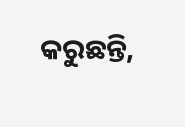କରୁଛନ୍ତି,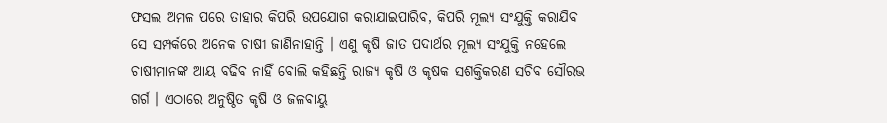ଫସଲ ଅମଳ ପରେ ତାହାର କିପରି ଉପଯୋଗ କରାଯାଇପାରିବ, କିପରି ମୂଲ୍ୟ ସଂଯୁକ୍ତି କରାଯିବ ସେ ସମ୍ପର୍କରେ ଅନେକ ଚାଷୀ ଜାଣିନାହାନ୍ତି । ଏଣୁ କୃଷି ଜାତ ପଦାର୍ଥର ମୂଲ୍ୟ ସଂଯୁକ୍ତି ନହେଲେ ଚାଷୀମାନଙ୍କ ଆୟ ବଢିବ ନାହିଁ ବୋଲି କହିଛନ୍ତି ରାଜ୍ୟ କୃଷି ଓ କୃଷକ ସଶକ୍ତିକରଣ ସଚିବ ସୌରଭ ଗର୍ଗ । ଏଠାରେ ଅନୁଷ୍ଠିତ କୃଷି ଓ ଜଳବାୟୁ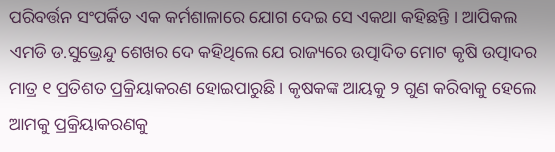ପରିବର୍ତ୍ତନ ସଂପର୍କିତ ଏକ କର୍ମଶାଳାରେ ଯୋଗ ଦେଇ ସେ ଏକଥା କହିଛନ୍ତି । ଆପିକଲ ଏମଡି ଡ.ସୁଭ୍ରେନ୍ଦୁ ଶେଖର ଦେ କହିଥିଲେ ଯେ ରାଜ୍ୟରେ ଉତ୍ପାଦିତ ମୋଟ କୃଷି ଉତ୍ପାଦର ମାତ୍ର ୧ ପ୍ରତିଶତ ପ୍ରକ୍ରିୟାକରଣ ହୋଇପାରୁଛି । କୃଷକଙ୍କ ଆୟକୁ ୨ ଗୁଣ କରିବାକୁ ହେଲେ ଆମକୁ ପ୍ରକ୍ରିୟାକରଣକୁ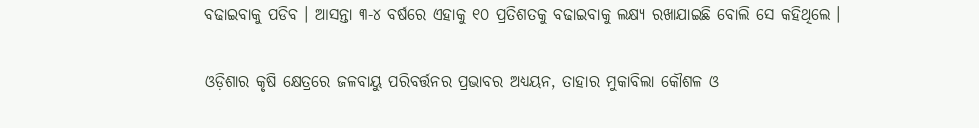ବଢାଇବାକୁ ପଡିବ । ଆସନ୍ତା ୩-୪ ବର୍ଷରେ ଏହାକୁ ୧୦ ପ୍ରତିଶତକୁ ବଢାଇବାକୁ ଲକ୍ଷ୍ୟ ରଖାଯାଇଛି ବୋଲି ସେ କହିଥିଲେ ।

ଓଡ଼ିଶାର କୃଷି କ୍ଷେତ୍ରରେ ଜଳବାୟୁ ପରିବର୍ତ୍ତନର ପ୍ରଭାବର ଅଧ୍ୟୟନ, ତାହାର ମୁକାବିଲା କୌଶଳ ଓ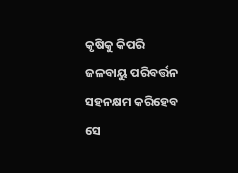କୃଷିକୁ କିପରି ଜଳବାୟୁ ପରିବର୍ତ୍ତନ ସହନକ୍ଷମ କରିହେବ ସେ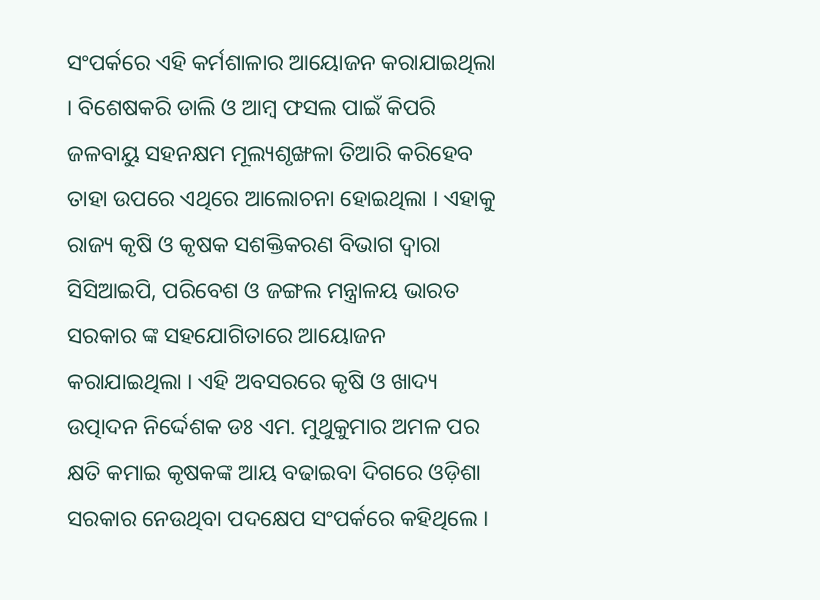ସଂପର୍କରେ ଏହି କର୍ମଶାଳାର ଆୟୋଜନ କରାଯାଇଥିଲା । ବିଶେଷକରି ଡାଲି ଓ ଆମ୍ବ ଫସଲ ପାଇଁ କିପରି ଜଳବାୟୁ ସହନକ୍ଷମ ମୂଲ୍ୟଶୃଙ୍ଖଳା ତିଆରି କରିହେବ ତାହା ଉପରେ ଏଥିରେ ଆଲୋଚନା ହୋଇଥିଲା । ଏହାକୁ ରାଜ୍ୟ କୃଷି ଓ କୃଷକ ସଶକ୍ତିକରଣ ବିଭାଗ ଦ୍ୱାରା ସିସିଆଇପି, ପରିବେଶ ଓ ଜଙ୍ଗଲ ମନ୍ତ୍ରାଳୟ ଭାରତ ସରକାର ଙ୍କ ସହଯୋଗିତାରେ ଆୟୋଜନ କରାଯାଇଥିଲା । ଏହି ଅବସରରେ କୃଷି ଓ ଖାଦ୍ୟ ଉତ୍ପାଦନ ନିର୍ଦ୍ଦେଶକ ଡଃ ଏମ. ମୁଥୁକୁମାର ଅମଳ ପର କ୍ଷତି କମାଇ କୃଷକଙ୍କ ଆୟ ବଢାଇବା ଦିଗରେ ଓଡ଼ିଶା ସରକାର ନେଉଥିବା ପଦକ୍ଷେପ ସଂପର୍କରେ କହିଥିଲେ ।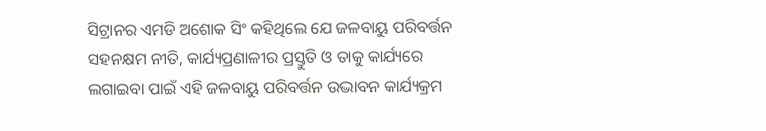ସିଟ୍ରାନର ଏମଡି ଅଶୋକ ସିଂ କହିଥିଲେ ଯେ ଜଳବାୟୁ ପରିବର୍ତ୍ତନ ସହନକ୍ଷମ ନୀତି, କାର୍ଯ୍ୟପ୍ରଣାଳୀର ପ୍ରସ୍ତୁତି ଓ ତାକୁ କାର୍ଯ୍ୟରେ ଲଗାଇବା ପାଇଁ ଏହି ଜଳବାୟୁ ପରିବର୍ତ୍ତନ ଉଦ୍ଭାବନ କାର୍ଯ୍ୟକ୍ରମ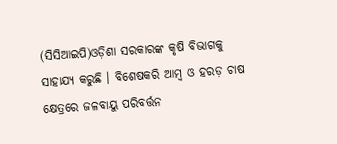(ସିସିଆଇପି)ଓଡ଼ିଶା ସରକାରଙ୍କ କୃଷି ବିଭାଗକୁ ସାହାଯ୍ୟ କରୁଛି । ବିଶେଷକରି ଆମ୍ବ ଓ ହରଡ଼ ଚାଷ କ୍ଷେତ୍ରରେ ଜଳବାୟୁ ପରିବର୍ତ୍ତନ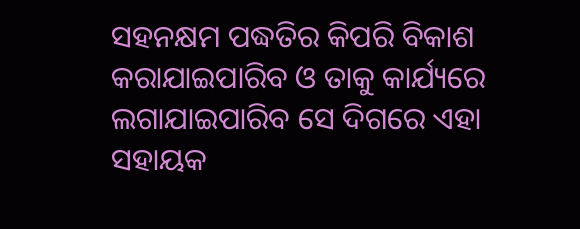ସହନକ୍ଷମ ପଦ୍ଧତିର କିପରି ବିକାଶ କରାଯାଇପାରିବ ଓ ତାକୁ କାର୍ଯ୍ୟରେ ଲଗାଯାଇପାରିବ ସେ ଦିଗରେ ଏହା ସହାୟକ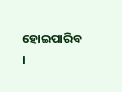ହୋଇପାରିବ ।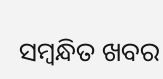ସମ୍ବନ୍ଧିତ ଖବର